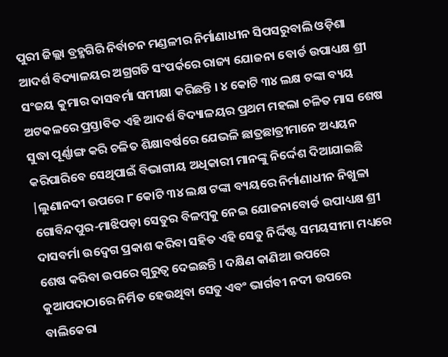ପୁରୀ ଜିଲ୍ଲା ବ୍ରହ୍ମଗିରି ନିର୍ବାଚନ ମଣ୍ଡଳୀର ନିର୍ମାଣାଧୀନ ସିପସରୁବାଲି ଓଡ଼ିଶା ଆଦର୍ଶ ବିଦ୍ୟାଳୟର ଅଗ୍ରଗତି ସଂପର୍କରେ ରାଜ୍ୟ ଯୋଜନା ବୋର୍ଡ ଉପାଧ୍ୟକ୍ଷ ଶ୍ରୀ ସଂଜୟ କୁମାର ଦାସବର୍ମା ସମୀକ୍ଷା କରିଛନ୍ତି । ୪ କୋଟି ୩୪ ଲକ୍ଷ ଟଙ୍କା ବ୍ୟୟ ଅଟକଳରେ ପ୍ରସ୍ତାବିତ ଏହି ଆଦର୍ଶ ବିଦ୍ୟାଳୟର ପ୍ରଥମ ମହଲା ଚଳିତ ମାସ ଶେଷ ସୁଦ୍ଧା ପୂର୍ଣ୍ଣାଙ୍ଗ କରି ଚଳିତ ଶିକ୍ଷାବର୍ଷରେ ଯେଭଳି ଛାତ୍ରଛାତ୍ରୀମାନେ ଅଧ୍ୟୟନ କରିପାରିବେ ସେଥିପାଇଁ ବିଭାଗୀୟ ଅଧିକାରୀ ମାନଙ୍କୁ ନିର୍ଦ୍ଦେଶ ଦିଆଯାଇଛି |ଲୁଣାନଦୀ ଉପରେ ୮ କୋଟି ୩୪ ଲକ୍ଷ ଟଙ୍କା ବ୍ୟୟରେ ନିର୍ମାଣାଧୀନ ନିଖୁଳା ଗୋବିନ୍ଦପୁର-ମାଝିପଡ଼ା ସେତୁର ବିଳମ୍ବକୁ ନେଇ ଯୋଜନାବୋର୍ଡ ଉପାଧ୍ୟକ୍ଷ ଶ୍ରୀ ଦାସବର୍ମା ଉଦ୍ବେଗ ପ୍ରକାଶ କରିବା ସହିତ ଏହି ସେତୁ ନିର୍ଦ୍ଦିଷ୍ଟ ସମୟସୀମା ମଧ୍ୟରେ ଶେଷ କରିବା ଉପରେ ଗୁରୁତ୍ବ ଦେଇଛନ୍ତି । ଦକ୍ଷିଣ କାଣିଆ ଉପରେ କୁଆପଦାଠାରେ ନିର୍ମିତ ହେଉଥିବା ସେତୁ ଏବଂ ଭାର୍ଗବୀ ନଦୀ ଉପରେ ବାଲିକେରା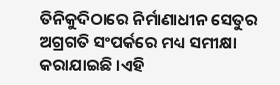ତିନିକୁଦିଠାରେ ନିର୍ମାଣାଧୀନ ସେତୁର ଅଗ୍ରଗତି ସଂପର୍କରେ ମଧ୍ୟ ସମୀକ୍ଷା କରାଯାଇଛି ।ଏହି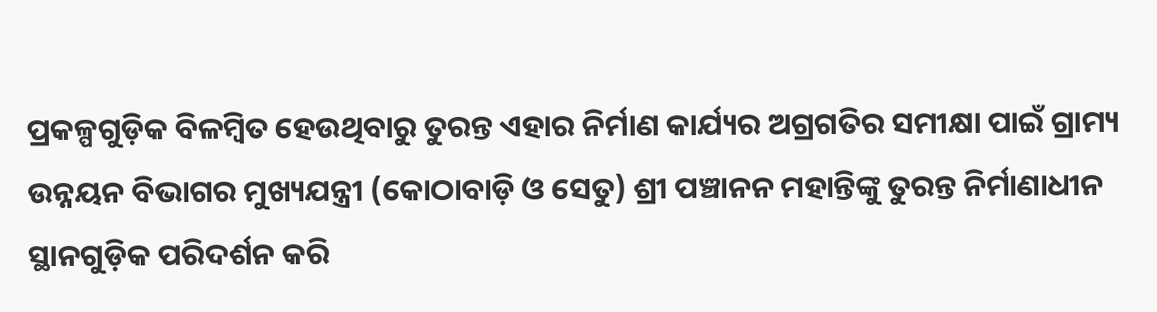ପ୍ରକଳ୍ପଗୁଡ଼ିକ ବିଳମ୍ବିତ ହେଉଥିବାରୁ ତୁରନ୍ତ ଏହାର ନିର୍ମାଣ କାର୍ଯ୍ୟର ଅଗ୍ରଗତିର ସମୀକ୍ଷା ପାଇଁ ଗ୍ରାମ୍ୟ ଉନ୍ନୟନ ବିଭାଗର ମୁଖ୍ୟଯନ୍ତ୍ରୀ (କୋଠାବାଡ଼ି ଓ ସେତୁ) ଶ୍ରୀ ପଞ୍ଚାନନ ମହାନ୍ତିଙ୍କୁ ତୁରନ୍ତ ନିର୍ମାଣାଧୀନ ସ୍ଥାନଗୁଡ଼ିକ ପରିଦର୍ଶନ କରି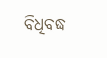ବିଧିବଦ୍ଧ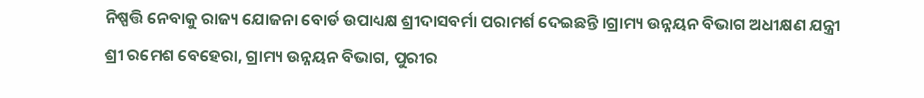ନିଷ୍ପତ୍ତି ନେବାକୁ ରାଜ୍ୟ ଯୋଜନା ବୋର୍ଡ ଉପାଧ୍ୟକ୍ଷ ଶ୍ରୀଦାସବର୍ମା ପରାମର୍ଶ ଦେଇଛନ୍ତି ।ଗ୍ରାମ୍ୟ ଉନ୍ନୟନ ବିଭାଗ ଅଧୀକ୍ଷଣ ଯନ୍ତ୍ରୀ ଶ୍ରୀ ରମେଶ ବେହେରା, ଗ୍ରାମ୍ୟ ଉନ୍ନୟନ ବିଭାଗ, ପୁରୀର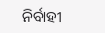ନିର୍ବାହୀ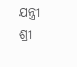ଯନ୍ତ୍ରୀ ଶ୍ରୀ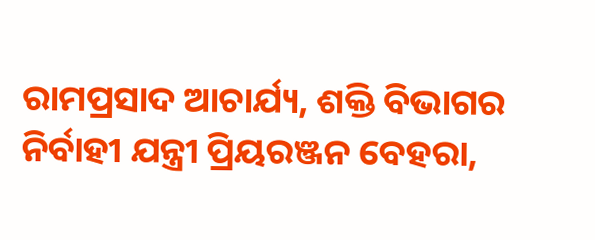ରାମପ୍ରସାଦ ଆଚାର୍ଯ୍ୟ, ଶକ୍ତି ବିଭାଗର ନିର୍ବାହୀ ଯନ୍ତ୍ରୀ ପ୍ରିୟରଞ୍ଜନ ବେହରା,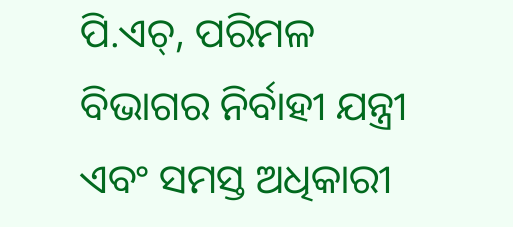ପି.ଏଚ୍, ପରିମଳ ବିଭାଗର ନିର୍ବାହୀ ଯନ୍ତ୍ରୀ ଏବଂ ସମସ୍ତ ଅଧିକାରୀ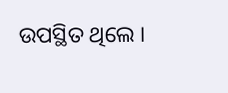ଉପସ୍ଥିତ ଥିଲେ ।